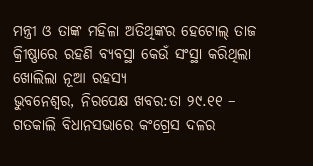ମନ୍ତ୍ରୀ ଓ ତାଙ୍କ ମହିଳା ଅତିଥିଙ୍କର ହେଟୋଲ୍ ତାଜ କ୍ରିୀଷ୍ଣାରେ ରହଣି ବ୍ୟବସ୍ଥା କେଉଁ ସଂସ୍ଥା କରିଥିଲା ଖୋଲିଲା ନୂଆ ରହସ୍ୟ
ଭୁବନେଶ୍ୱର, ନିରପେକ୍ଷ ଖବର:ତା ୨୯.୧୧ – ଗତକାଲି ବିଧାନସଭାରେ କଂଗ୍ରେସ ଦଳର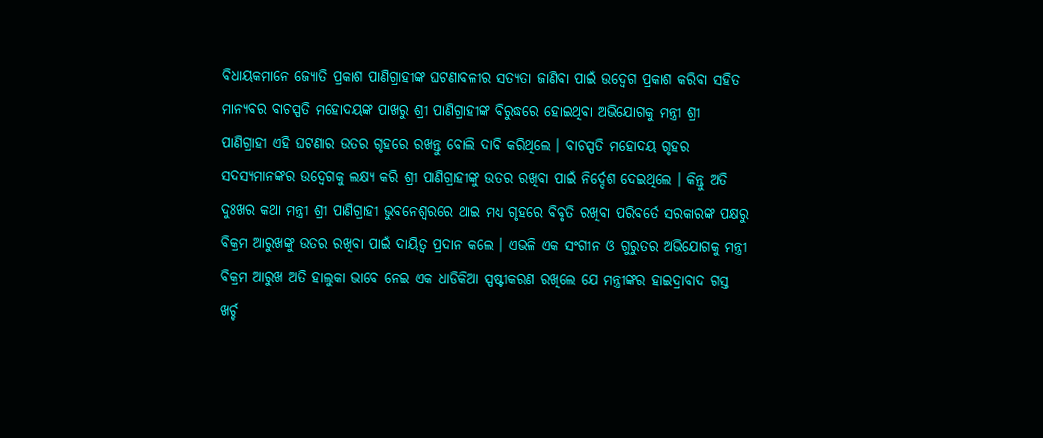ବିଧାୟକମାନେ ଜ୍ୟୋତି ପ୍ରକାଶ ପାଣିଗ୍ରାହୀଙ୍କ ଘଟଣାବଳୀର ସତ୍ୟତା ଜାଣିବା ପାଇଁ ଉଦ୍ବେଗ ପ୍ରକାଶ କରିବା ସହିତ ମାନ୍ୟବର ବାଚସ୍ପତି ମହୋଦୟଙ୍କ ପାଖରୁ ଶ୍ରୀ ପାଣିଗ୍ରାହୀଙ୍କ ବିରୁଦ୍ଧରେ ହୋଇଥିବା ଅଭିଯୋଗକୁ ମନ୍ତ୍ରୀ ଶ୍ରୀ ପାଣିଗ୍ରାହୀ ଏହି ଘଟଣାର ଉତର ଗୃହରେ ରଖନ୍ତୁ ବୋଲି ଦାବି କରିଥିଲେ । ବାଚସ୍ପତି ମହୋଦୟ ଗୃହର ସଦସ୍ୟମାନଙ୍କର ଉଦ୍ବେଗକୁ ଲକ୍ଷ୍ୟ କରି ଶ୍ରୀ ପାଣିଗ୍ରାହୀଙ୍କୁ ଉତର ରଖିବା ପାଇଁ ନିର୍ଦ୍ଦେଶ ଦେଇଥିଲେ । କିନ୍ତୁ ଅତି ଦୁଃଖର କଥା ମନ୍ତ୍ରୀ ଶ୍ରୀ ପାଣିଗ୍ରାହୀ ଭୁବନେଶ୍ୱରରେ ଥାଇ ମଧ୍ୟ ଗୃହରେ ବିବୃତି ରଖିବା ପରିବର୍ତେ ସରକାରଙ୍କ ପକ୍ଷରୁ ବିକ୍ରମ ଆରୁଖଙ୍କୁ ଉତର ରଖିବା ପାଇଁ ଦାୟିତ୍ୱ ପ୍ରଦାନ କଲେ । ଏଭଳି ଏକ ସଂଗୀନ ଓ ଗୁରୁତର ଅଭିଯୋଗକୁ ମନ୍ତ୍ରୀ ବିକ୍ରମ ଆରୁଖ ଅତି ହାଲୁକା ଭାବେ ନେଇ ଏକ ଧାଡିକିଆ ସ୍ପଷ୍ଟୀକରଣ ରଖିଲେ ଯେ ମନ୍ତ୍ରୀଙ୍କର ହାଇଦ୍ରାବାଦ ଗସ୍ତ ଖର୍ଚ୍ଚ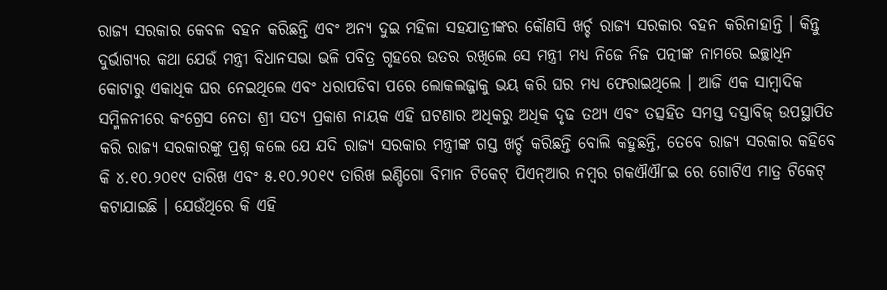ରାଜ୍ୟ ସରକାର କେବଳ ବହନ କରିଛନ୍ତି ଏବଂ ଅନ୍ୟ ଦୁଇ ମହିଳା ସହଯାତ୍ରୀଙ୍କର କୌଣସି ଖର୍ଚ୍ଚ ରାଜ୍ୟ ସରକାର ବହନ କରିନାହାନ୍ତି । କିନ୍ତୁ ଦୁର୍ଭାଗ୍ୟର କଥା ଯେଉଁ ମନ୍ତ୍ରୀ ବିଧାନସଭା ଭଳି ପବିତ୍ର ଗୃହରେ ଉତର ରଖିଲେ ସେ ମନ୍ତ୍ରୀ ମଧ୍ୟ ନିଜେ ନିଜ ପତ୍ନୀଙ୍କ ନାମରେ ଇଚ୍ଛାଧିନ କୋଟାରୁ ଏକାଧିକ ଘର ନେଇଥିଲେ ଏବଂ ଧରାପଡିବା ପରେ ଲୋକଲଜ୍ଜାକୁ ଭୟ କରି ଘର ମଧ୍ୟ ଫେରାଇଥିଲେ । ଆଜି ଏକ ସାମ୍ବାଦିକ ସମ୍ମିଳନୀରେ କଂଗ୍ରେସ ନେତା ଶ୍ରୀ ସତ୍ୟ ପ୍ରକାଶ ନାୟକ ଏହି ଘଟଣାର ଅଧିକରୁ ଅଧିକ ଦୃଢ ତଥ୍ୟ ଏବଂ ତତ୍ସହିତ ସମସ୍ତ ଦସ୍ତାବିଜ୍ ଉପସ୍ଥାପିତ କରି ରାଜ୍ୟ ସରକାରଙ୍କୁ ପ୍ରଶ୍ନ କଲେ ଯେ ଯଦି ରାଜ୍ୟ ସରକାର ମନ୍ତ୍ରୀଙ୍କ ଗସ୍ତ ଖର୍ଚ୍ଚ କରିଛନ୍ତି ବୋଲି କହୁଛନ୍ତି, ତେବେ ରାଜ୍ୟ ସରକାର କହିବେ କି ୪.୧୦.୨୦୧୯ ତାରିଖ ଏବଂ ୫.୧୦.୨୦୧୯ ତାରିଖ ଇଣ୍ଡିଗୋ ବିମାନ ଟିକେଟ୍ ପିଏନ୍ଆର ନମ୍ବର ଗକଐଐ୮ଇ ରେ ଗୋଟିଏ ମାତ୍ର ଟିକେଟ୍ କଟାଯାଇଛି । ଯେଉଁଥିରେ କି ଏହି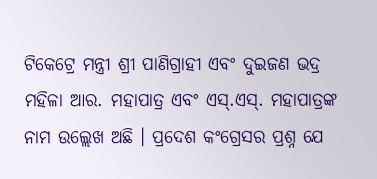ଟିକେଟ୍ରେ ମନ୍ତ୍ରୀ ଶ୍ରୀ ପାଣିଗ୍ରାହୀ ଏବଂ ଦୁଇଜଣ ଭଦ୍ର ମହିଳା ଆର. ମହାପାତ୍ର ଏବଂ ଏସ୍.ଏସ୍. ମହାପାତ୍ରଙ୍କ ନାମ ଉଲ୍ଲେଖ ଅଛି । ପ୍ରଦେଶ କଂଗ୍ରେସର ପ୍ରଶ୍ନ ଯେ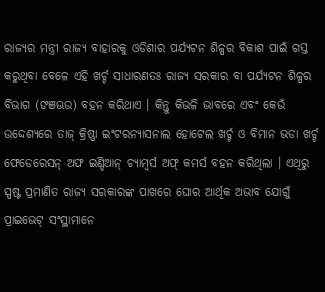ରାଜ୍ୟର ମନ୍ତ୍ରୀ ରାଜ୍ୟ ବାହାରକୁ ଓଡିଶାର ପର୍ଯ୍ୟଟନ ଶିଳ୍ପର ବିକାଶ ପାଇଁ ଗସ୍ତ କରୁଥିବା ବେଳେ ଏହି ଖର୍ଚ୍ଚ ସାଧାରଣତଃ ରାଜ୍ୟ ସରକାର ବା ପର୍ଯ୍ୟଟନ ଶିଳ୍ପର ବିଭାଗ (ଙଞଊଉ) ବହନ କରିଥାଏ । କିନ୍ତୁ କିଭଳି ଭାବରେ ଏବଂ କେଉଁ ଉଦ୍ଦେଶ୍ୟରେ ତାଜ୍ କ୍ରିଷ୍ଣା ଇଂଟରନ୍ୟାସନାଲ ହୋଟେଲ ଖର୍ଚ୍ଚ ଓ ବିମାନ ଭଡା ଖର୍ଚ୍ଚ ଫେଡେରେସନ୍ ଅଫ ଇଣ୍ଡିଆନ୍ ଚ୍ୟାମ୍ବର୍ସ ଅଫ୍ କମର୍ସ ବହନ କରିଥିଲା । ଏଥିରୁ ସ୍ପଷ୍ଟ ପ୍ରମାଣିତ ରାଜ୍ୟ ସରକାରଙ୍କ ପାଖରେ ଘୋର ଆର୍ଥିକ ଅଭାବ ଯୋଗୁଁ ପ୍ରାଇଭେଟ୍ ସଂସ୍ଥାମାନେ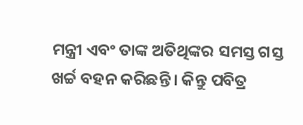ମନ୍ତ୍ରୀ ଏବଂ ତାଙ୍କ ଅତିଥିଙ୍କର ସମସ୍ତ ଗସ୍ତ ଖର୍ଚ୍ଚ ବହନ କରିଛନ୍ତି । କିନ୍ତୁ ପବିତ୍ର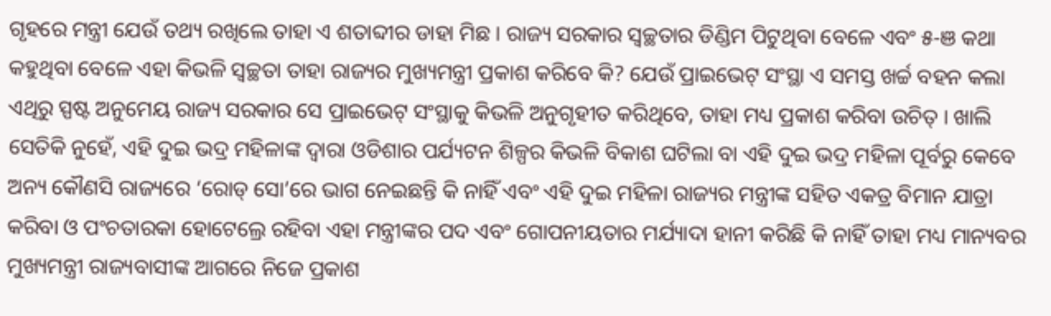ଗୃହରେ ମନ୍ତ୍ରୀ ଯେଉଁ ତଥ୍ୟ ରଖିଲେ ତାହା ଏ ଶତାବ୍ଦୀର ଡାହା ମିଛ । ରାଜ୍ୟ ସରକାର ସ୍ୱଚ୍ଛତାର ଡିଣ୍ଡିମ ପିଟୁଥିବା ବେଳେ ଏବଂ ୫-ଞ କଥା କହୁଥିବା ବେଳେ ଏହା କିଭଳି ସ୍ୱଚ୍ଛତା ତାହା ରାଜ୍ୟର ମୁଖ୍ୟମନ୍ତ୍ରୀ ପ୍ରକାଶ କରିବେ କି? ଯେଉଁ ପ୍ରାଇଭେଟ୍ ସଂସ୍ଥା ଏ ସମସ୍ତ ଖର୍ଚ୍ଚ ବହନ କଲା ଏଥିରୁ ସ୍ପଷ୍ଟ ଅନୁମେୟ ରାଜ୍ୟ ସରକାର ସେ ପ୍ରାଇଭେଟ୍ ସଂସ୍ଥାକୁ କିଭଳି ଅନୁଗୃହୀତ କରିଥିବେ, ତାହା ମଧ୍ୟ ପ୍ରକାଶ କରିବା ଉଚିତ୍ । ଖାଲି ସେତିକି ନୁହେଁ, ଏହି ଦୁଇ ଭଦ୍ର ମହିଳାଙ୍କ ଦ୍ୱାରା ଓଡିଶାର ପର୍ଯ୍ୟଟନ ଶିଳ୍ପର କିଭଳି ବିକାଶ ଘଟିଲା ବା ଏହି ଦୁଇ ଭଦ୍ର ମହିଳା ପୂର୍ବରୁ କେବେ ଅନ୍ୟ କୌଣସି ରାଜ୍ୟରେ ‘ରୋଡ୍ ସୋ’ରେ ଭାଗ ନେଇଛନ୍ତି କି ନାହିଁ ଏବଂ ଏହି ଦୁଇ ମହିଳା ରାଜ୍ୟର ମନ୍ତ୍ରୀଙ୍କ ସହିତ ଏକତ୍ର ବିମାନ ଯାତ୍ରା କରିବା ଓ ପଂଚତାରକା ହୋଟେଲ୍ରେ ରହିବା ଏହା ମନ୍ତ୍ରୀଙ୍କର ପଦ ଏବଂ ଗୋପନୀୟତାର ମର୍ଯ୍ୟାଦା ହାନୀ କରିଛି କି ନାହିଁ ତାହା ମଧ୍ୟ ମାନ୍ୟବର ମୁଖ୍ୟମନ୍ତ୍ରୀ ରାଜ୍ୟବାସୀଙ୍କ ଆଗରେ ନିଜେ ପ୍ରକାଶ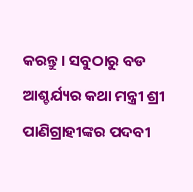କରନ୍ତୁ । ସବୁଠାରୁ ବଡ ଆଶ୍ଚର୍ଯ୍ୟର କଥା ମନ୍ତ୍ରୀ ଶ୍ରୀ ପାଣିଗ୍ରାହୀଙ୍କର ପଦବୀ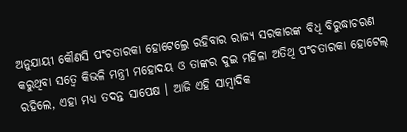ଅନୁଯାୟୀ କୌଣସି ପଂଚତାରକା ହୋଟେଲ୍ରେ ରହିବାର ରାଜ୍ୟ ସରକାରଙ୍କ ବିଧି ବିରୁଦ୍ଧାଚରଣ କରୁଥିବା ସତ୍ୱେ କିଭଳି ମନ୍ତ୍ରୀ ମହୋଦୟ ଓ ତାଙ୍କର ଦୁଇ ମହିଳା ଅତିଥି ପଂଚତାରକା ହୋଟେଲ୍ ରହିଲେ, ଏହା ମଧ୍ୟ ତଦନ୍ତ ସାପେକ୍ଷ । ଆଜି ଏହି ସାମ୍ବାଦିକ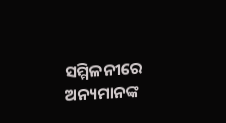ସମ୍ମିଳନୀରେ ଅନ୍ୟମାନଙ୍କ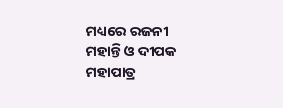ମଧ୍ୟରେ ରଜନୀ ମହାନ୍ତି ଓ ଦୀପକ ମହାପାତ୍ର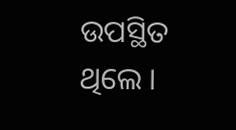ଉପସ୍ଥିତ ଥିଲେ ।